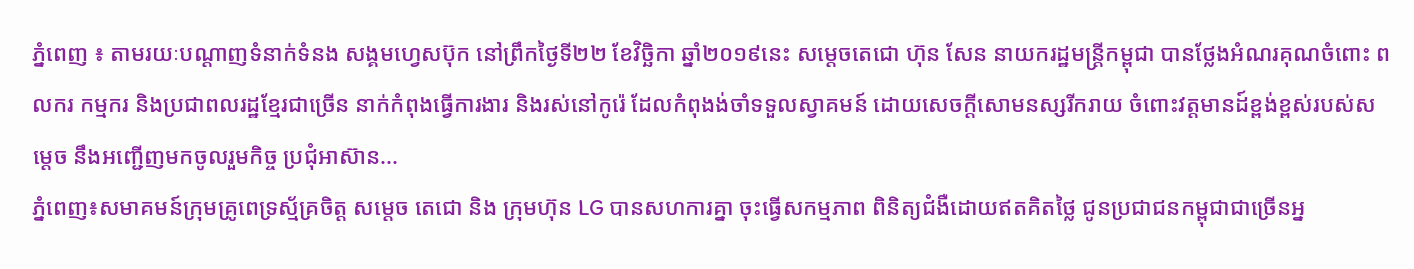ភ្នំពេញ ៖ តាមរយៈបណ្តាញទំនាក់ទំនង សង្គមហ្វេសប៊ុក នៅព្រឹកថ្ងៃទី២២ ខែវិច្ឆិកា ឆ្នាំ២០១៩នេះ សម្តេចតេជោ ហ៊ុន សែន នាយករដ្ឋមន្រ្តីកម្ពុជា បានថ្លែងអំណរគុណចំពោះ ពលករ កម្មករ និងប្រជាពលរដ្ឋខ្មែរជាច្រើន នាក់កំពុងធ្វើការងារ និងរស់នៅកូរ៉េ ដែលកំពុងង់ចាំទទួលស្វាគមន៍ ដោយសេចក្ដីសោមនស្សរីករាយ ចំពោះវត្តមានដ៍ខ្ពង់ខ្ពស់របស់សម្តេច នឹងអញ្ជើញមកចូលរួមកិច្ច ប្រជុំអាស៊ាន...
ភ្នំពេញ៖សមាគមន៍ក្រុមគ្រូពេទ្រស្ម័គ្រចិត្ត សម្តេច តេជោ និង ក្រុមហ៊ុន LG បានសហការគ្នា ចុះធ្វើសកម្មភាព ពិនិត្យជំងឺដោយឥតគិតថ្លៃ ជូនប្រជាជនកម្ពុជាជាច្រើនអ្ន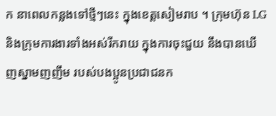ក នាពេលកន្លងទៅថ្មីៗនេះ ក្នុងខេត្តសៀមរាប ។ ក្រុមហ៊ុន LG និងក្រុមការងារទាំងអស់រីករាយ ក្នុងការចុះជួយ នឹងបានឃើញស្នាមញញឹម របស់បងប្អូនប្រជាជនក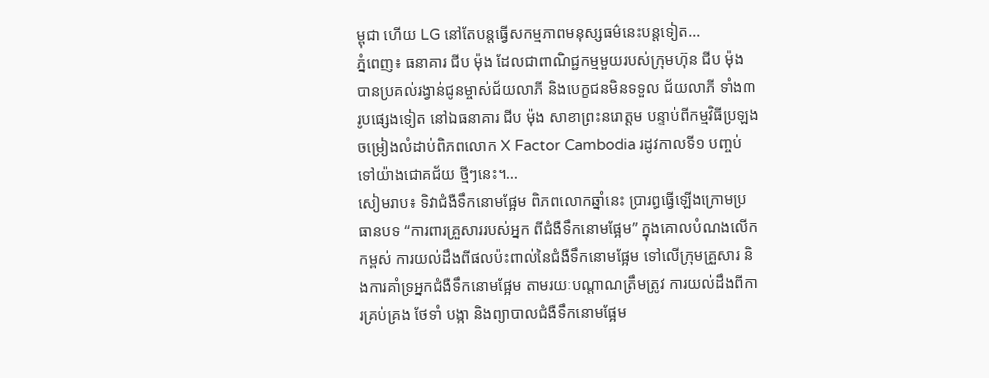ម្ពុជា ហើយ LG នៅតែបន្តធ្វើសកម្មភាពមនុស្សធម៌នេះបន្តទៀត...
ភ្នំពេញ៖ ធនាគារ ជីប ម៉ុង ដែលជាពាណិជ្ជកម្មមួយរបស់ក្រុមហ៊ុន ជីប ម៉ុង បានប្រគល់រង្វាន់ជូនម្ចាស់ជ័យលាភី និងបេក្ខជនមិនទទួល ជ័យលាភី ទាំង៣រូបផ្សេងទៀត នៅឯធនាគារ ជីប ម៉ុង សាខាព្រះនរោត្តម បន្ទាប់ពីកម្មវិធីប្រឡងចម្រៀងលំដាប់ពិភពលោក X Factor Cambodia រដូវកាលទី១ បញ្ចប់ទៅយ៉ាងជោគជ័យ ថ្មីៗនេះ។...
សៀមរាប៖ ទិវាជំងឺទឹកនោមផ្អែម ពិភពលោកឆ្នាំនេះ ប្រារព្ធធ្វើឡើងក្រោមប្រធានបទ “ការពារគ្រួសាររបស់អ្នក ពីជំងឺទឹកនោមផ្អែម” ក្នុងគោលបំណងលើកកម្ពស់ ការយល់ដឹងពីផលប៉ះពាល់នៃជំងឺទឹកនោមផ្អែម ទៅលើក្រុមគ្រួសារ និងការគាំទ្រអ្នកជំងឺទឹកនោមផ្អែម តាមរយៈបណ្តាណត្រឹមត្រូវ ការយល់ដឹងពីការគ្រប់គ្រង ថែទាំ បង្កា និងព្យាបាលជំងឺទឹកនោមផ្អែម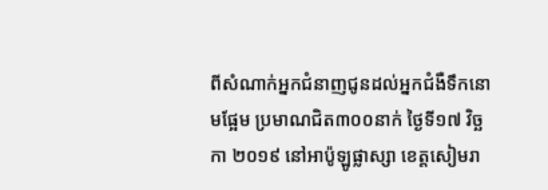ពីសំណាក់អ្នកជំនាញជូនដល់អ្នកជំងឺទឹកនោមផ្អែម ប្រមាណជិត៣០០នាក់ ថ្ងៃទី១៧ វិច្ឆកា ២០១៩ នៅអាប៉ូឡូផ្លាស្សា ខេត្តសៀមរា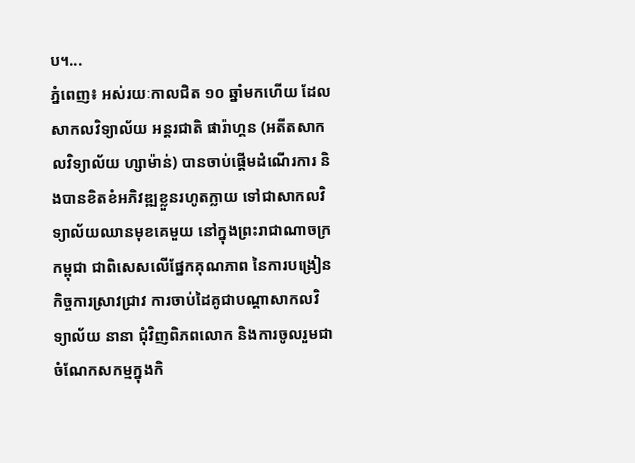ប។...
ភ្នំពេញ៖ អស់រយៈកាលជិត ១០ ឆ្នាំមកហើយ ដែលសាកលវិទ្យាល័យ អន្តរជាតិ ផារ៉ាហ្គន (អតីតសាកលវិទ្យាល័យ ហ្សាម៉ាន់) បានចាប់ផ្តើមដំណើរការ និងបានខិតខំអភិវឌ្ឍខ្លួនរហូតក្លាយ ទៅជាសាកលវិទ្យាល័យឈានមុខគេមួយ នៅក្នុងព្រះរាជាណាចក្រកម្ពុជា ជាពិសេសលើផ្នែកគុណភាព នៃការបង្រៀន កិច្ចការស្រាវជ្រាវ ការចាប់ដៃគូជាបណ្ដាសាកលវិទ្យាល័យ នានា ជុំវិញពិភពលោក និងការចូលរួមជាចំណែកសកម្មក្នុងកិ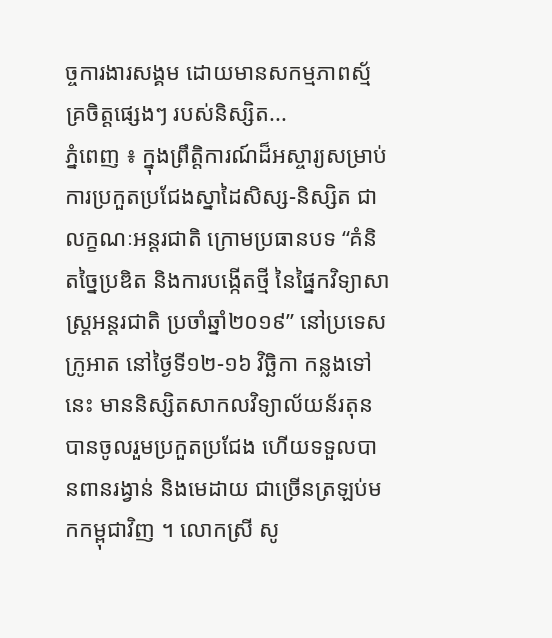ច្ចការងារសង្គម ដោយមានសកម្មភាពស្ម័គ្រចិត្តផ្សេងៗ របស់និស្សិត...
ភ្នំពេញ ៖ ក្នុងព្រឹត្តិការណ៍ដ៏អស្ចារ្យសម្រាប់ការប្រកួតប្រជែងស្នាដៃសិស្ស-និស្សិត ជាលក្ខណៈអន្ដរជាតិ ក្រោមប្រធានបទ “គំនិតច្នៃប្រឌិត និងការបង្កើតថ្មី នៃផ្នៃកវិទ្យាសាស្ដ្រអន្ដរជាតិ ប្រចាំឆ្នាំ២០១៩” នៅប្រទេសក្រូអាត នៅថ្ងៃទី១២-១៦ វិច្ឆិកា កន្លងទៅនេះ មាននិស្សិតសាកលវិទ្យាល័យន័រតុន បានចូលរួមប្រកួតប្រជែង ហើយទទួលបានពានរង្វាន់ និងមេដាយ ជាច្រើនត្រឡប់មកកម្ពុជាវិញ ។ លោកស្រី សូ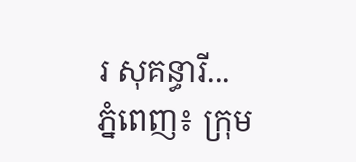រ សុគន្ធារី...
ភ្នំពេញ៖ ក្រុម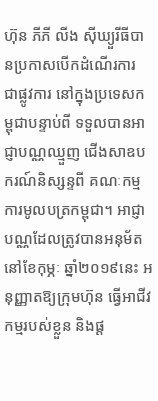ហ៊ុន ភីភី លីង ស៊ីឃ្យួរីធីបានប្រកាសបើកដំណើរការ ជាផ្លូវការ នៅក្នុងប្រទេសកម្ពុជាបន្ទាប់ពី ទទួលបានអាជ្ញាបណ្ណឈ្មួញ ជើងសាឧបករណ៍និស្សន្ទពី គណៈកម្មការមូលបត្រកម្ពុជា។ អាជ្ញាបណ្ណដែលត្រូវបានអនុម័ត នៅខែកុម្ភៈ ឆ្នាំ២០១៩នេះ អនុញ្ញាតឱ្យក្រុមហ៊ុន ធ្វើអាជីវកម្មរបស់ខ្លួន និងផ្ត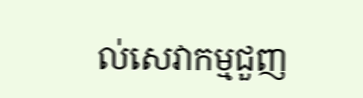ល់សេវាកម្មជួញ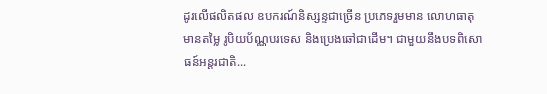ដូរលើផលិតផល ឧបករណ៍និស្សន្ទជាច្រើន ប្រភេទរួមមាន លោហធាតុមានតម្លៃ រូបិយប័ណ្ណបរទេស និងប្រេងឆៅជាដើម។ ជាមួយនឹងបទពិសោធន៍អន្តរជាតិ...